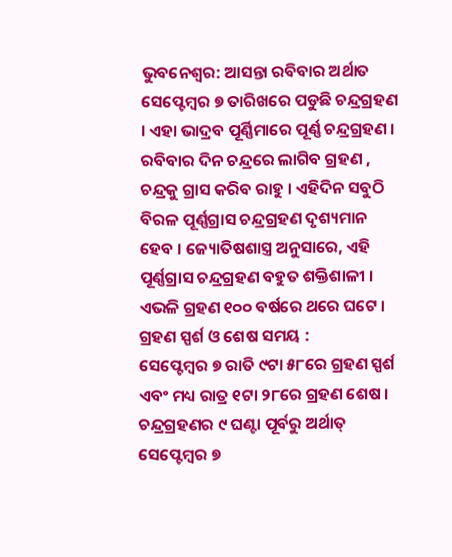ଭୁବନେଶ୍ୱର: ଆସନ୍ତା ରବିବାର ଅର୍ଥାତ ସେପ୍ଟେମ୍ବର ୭ ତାରିଖରେ ପଡୁଛି ଚନ୍ଦ୍ରଗ୍ରହଣ । ଏହା ଭାଦ୍ରବ ପୂର୍ଣ୍ଣିମାରେ ପୂର୍ଣ୍ଣ ଚନ୍ଦ୍ରଗ୍ରହଣ । ରବିବାର ଦିନ ଚନ୍ଦ୍ରରେ ଲାଗିବ ଗ୍ରହଣ , ଚନ୍ଦ୍ରକୁ ଗ୍ରାସ କରିବ ରାହୁ । ଏହିଦିନ ସବୁଠି ବିରଳ ପୂର୍ଣ୍ଣଗ୍ରାସ ଚନ୍ଦ୍ରଗ୍ରହଣ ଦୃଶ୍ୟମାନ ହେବ । ଜ୍ୟୋତିଷଶାସ୍ତ୍ର ଅନୁସାରେ, ଏହି ପୂର୍ଣ୍ଣଗ୍ରାସ ଚନ୍ଦ୍ରଗ୍ରହଣ ବହୁତ ଶକ୍ତିଶାଳୀ । ଏଭଳି ଗ୍ରହଣ ୧୦୦ ବର୍ଷରେ ଥରେ ଘଟେ ।
ଗ୍ରହଣ ସ୍ପର୍ଶ ଓ ଶେଷ ସମୟ :
ସେପ୍ଟେମ୍ବର ୭ ରାତି ୯ଟା ୫୮ରେ ଗ୍ରହଣ ସ୍ପର୍ଶ ଏବଂ ମଧ୍ୟ ରାତ୍ର ୧ଟା ୨୮ରେ ଗ୍ରହଣ ଶେଷ । ଚନ୍ଦ୍ରଗ୍ରହଣର ୯ ଘଣ୍ଟା ପୂର୍ବରୁ ଅର୍ଥାତ୍ ସେପ୍ଟେମ୍ବର ୭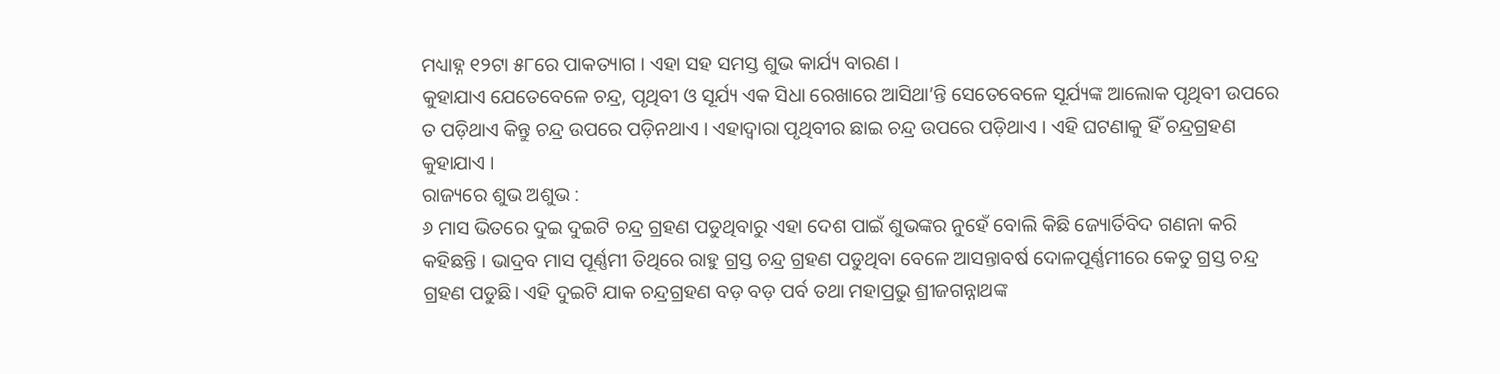ମଧ୍ୟାହ୍ନ ୧୨ଟା ୫୮ରେ ପାକତ୍ୟାଗ । ଏହା ସହ ସମସ୍ତ ଶୁଭ କାର୍ଯ୍ୟ ବାରଣ ।
କୁହାଯାଏ ଯେତେବେଳେ ଚନ୍ଦ୍ର, ପୃଥିବୀ ଓ ସୂର୍ଯ୍ୟ ଏକ ସିଧା ରେଖାରେ ଆସିଥା’ନ୍ତି ସେତେବେଳେ ସୂର୍ଯ୍ୟଙ୍କ ଆଲୋକ ପୃଥିବୀ ଉପରେ ତ ପଡ଼ିଥାଏ କିନ୍ତୁ ଚନ୍ଦ୍ର ଉପରେ ପଡ଼ିନଥାଏ । ଏହାଦ୍ୱାରା ପୃଥିବୀର ଛାଇ ଚନ୍ଦ୍ର ଉପରେ ପଡ଼ିଥାଏ । ଏହି ଘଟଣାକୁ ହିଁ ଚନ୍ଦ୍ରଗ୍ରହଣ କୁହାଯାଏ ।
ରାଜ୍ୟରେ ଶୁଭ ଅଶୁଭ :
୬ ମାସ ଭିତରେ ଦୁଇ ଦୁଇଟି ଚନ୍ଦ୍ର ଗ୍ରହଣ ପଡୁଥିବାରୁ ଏହା ଦେଶ ପାଇଁ ଶୁଭଙ୍କର ନୁହେଁ ବୋଲି କିଛି ଜ୍ୟୋର୍ତିବିଦ ଗଣନା କରି କହିଛନ୍ତି । ଭାଦ୍ରବ ମାସ ପୂର୍ଣ୍ଣମୀ ତିଥିରେ ରାହୁ ଗ୍ରସ୍ତ ଚନ୍ଦ୍ର ଗ୍ରହଣ ପଡୁଥିବା ବେଳେ ଆସନ୍ତାବର୍ଷ ଦୋଳପୂର୍ଣ୍ଣମୀରେ କେତୁ ଗ୍ରସ୍ତ ଚନ୍ଦ୍ର ଗ୍ରହଣ ପଡୁଛି। ଏହି ଦୁଇଟି ଯାକ ଚନ୍ଦ୍ରଗ୍ରହଣ ବଡ଼ ବଡ଼ ପର୍ବ ତଥା ମହାପ୍ରଭୁ ଶ୍ରୀଜଗନ୍ନାଥଙ୍କ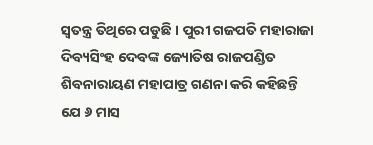ସ୍ବତନ୍ତ୍ର ତିଥିରେ ପଡୁଛି । ପୁରୀ ଗଜପତି ମହାରାଜା ଦିବ୍ୟସିଂହ ଦେବଙ୍କ ଜ୍ୟୋତିଷ ରାଜପଣ୍ଡିତ ଶିବନାରାୟଣ ମହାପାତ୍ର ଗଣନା କରି କହିଛନ୍ତି ଯେ ୬ ମାସ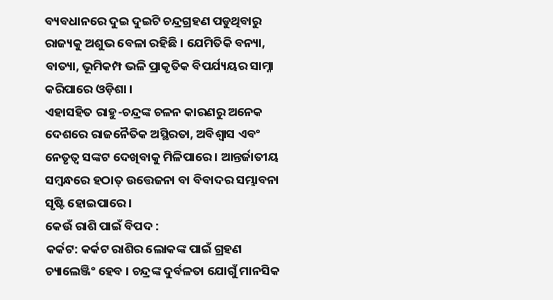ବ୍ୟବଧାନରେ ଦୁଇ ଦୁଇଟି ଚନ୍ଦ୍ରଗ୍ରହଣ ପଡୁଥିବାରୁ ରାଜ୍ୟକୁ ଅଶୁଭ ବେଳା ରହିଛି । ଯେମିତିକି ବନ୍ୟା, ବାତ୍ୟା, ଭୂମିକମ୍ପ ଭଳି ପ୍ରାକୃତିକ ବିପର୍ଯ୍ୟୟର ସାମ୍ନା କରିପାରେ ଓଡ଼ିଶା ।
ଏହାସହିତ ରାହୁ-ଚନ୍ଦ୍ରଙ୍କ ଚଳନ କାରଣରୁ ଅନେକ ଦେଶରେ ରାଜନୈତିକ ଅସ୍ଥିରତା, ଅବିଶ୍ୱାସ ଏବଂ ନେତୃତ୍ୱ ସଙ୍କଟ ଦେଖିବାକୁ ମିଳିପାରେ । ଆନ୍ତର୍ଜାତୀୟ ସମ୍ବନ୍ଧରେ ହଠାତ୍ ଉତ୍ତେଜନା ବା ବିବାଦର ସମ୍ଭାବନା ସୃଷ୍ଟି ହୋଇପାରେ ।
କେଉଁ ରାଶି ପାଇଁ ବିପଦ :
କର୍କଟ: କର୍କଟ ରାଶିର ଲୋକଙ୍କ ପାଇଁ ଗ୍ରହଣ ଚ୍ୟାଲେଞ୍ଜିଂ ହେବ । ଚନ୍ଦ୍ରଙ୍କ ଦୁର୍ବଳତା ଯୋଗୁଁ ମାନସିକ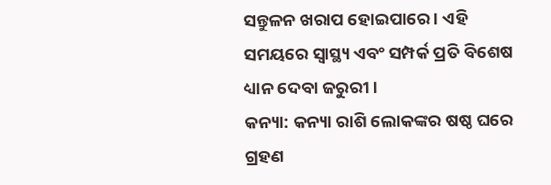ସନ୍ତୁଳନ ଖରାପ ହୋଇପାରେ । ଏହି ସମୟରେ ସ୍ୱାସ୍ଥ୍ୟ ଏବଂ ସମ୍ପର୍କ ପ୍ରତି ବିଶେଷ ଧ୍ୟାନ ଦେବା ଜରୁରୀ ।
କନ୍ୟା: କନ୍ୟା ରାଶି ଲୋକଙ୍କର ଷଷ୍ଠ ଘରେ ଗ୍ରହଣ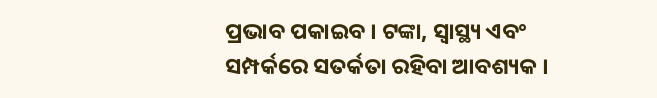ପ୍ରଭାବ ପକାଇବ । ଟଙ୍କା, ସ୍ୱାସ୍ଥ୍ୟ ଏବଂ ସମ୍ପର୍କରେ ସତର୍କତା ରହିବା ଆବଶ୍ୟକ ।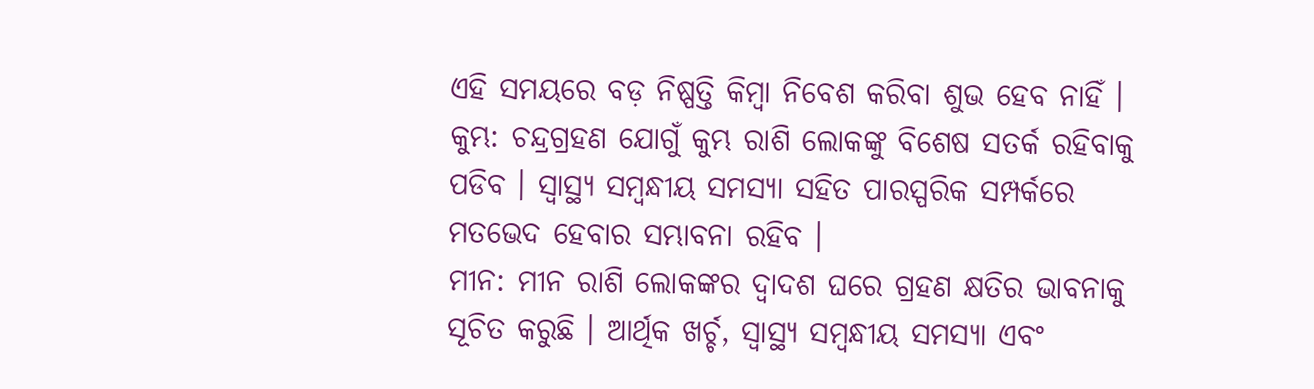ଏହି ସମୟରେ ବଡ଼ ନିଷ୍ପତ୍ତି କିମ୍ବା ନିବେଶ କରିବା ଶୁଭ ହେବ ନାହିଁ ।
କୁମ୍ଭ: ଚନ୍ଦ୍ରଗ୍ରହଣ ଯୋଗୁଁ କୁମ୍ଭ ରାଶି ଲୋକଙ୍କୁ ବିଶେଷ ସତର୍କ ରହିବାକୁ ପଡିବ । ସ୍ୱାସ୍ଥ୍ୟ ସମ୍ବନ୍ଧୀୟ ସମସ୍ୟା ସହିତ ପାରସ୍ପରିକ ସମ୍ପର୍କରେ ମତଭେଦ ହେବାର ସମ୍ଭାବନା ରହିବ ।
ମୀନ: ମୀନ ରାଶି ଲୋକଙ୍କର ଦ୍ୱାଦଶ ଘରେ ଗ୍ରହଣ କ୍ଷତିର ଭାବନାକୁ ସୂଚିତ କରୁଛି । ଆର୍ଥିକ ଖର୍ଚ୍ଚ, ସ୍ୱାସ୍ଥ୍ୟ ସମ୍ବନ୍ଧୀୟ ସମସ୍ୟା ଏବଂ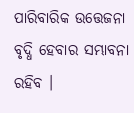ପାରିବାରିକ ଉତ୍ତେଜନା ବୃଦ୍ଧି ହେବାର ସମ୍ଭାବନା ରହିବ ।